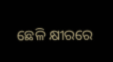ଛେଳି କ୍ଷୀରରେ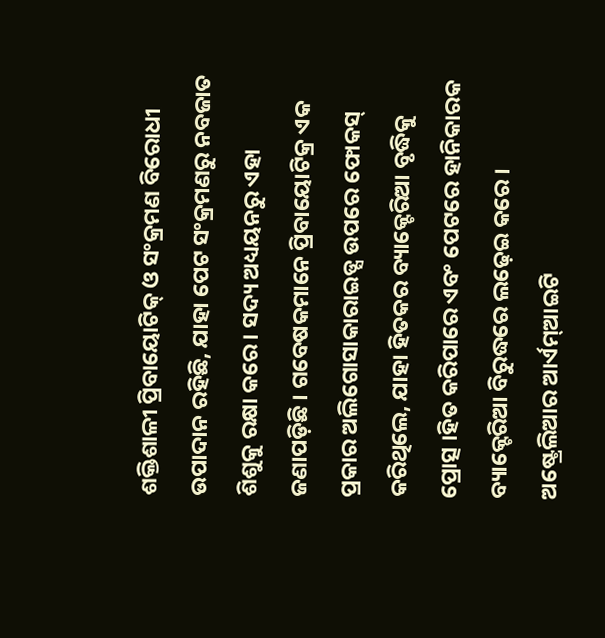ଶକ୍ତିଶାଳୀ ପ୍ରିବାୟୋଟିକ୍ ଓ ସଂକ୍ରମଣ ବିରୋଧୀ ଉପାଦାନ ରହିଛି, ଯାହା ପେଟ ସଂକ୍ରମଣରୁ ନବଜାତ ଶିଶୁକୁ ରକ୍ଷା କରେ । ସଦ୍ୟ ଅଧ୍ୟୟନରୁ ଏହା ଜଣାପଡ଼ିଛି । ଗବେଷକମାନେ ପ୍ରିବାୟୋଟିକ୍ର ଏକ ପ୍ରକାର ଅଲିଗୋସାକାରାଇଡ୍ସ ଉପରେ ଫୋକସ୍ କରିଥିଲେ, ଯାହା ହିତକର ବ୍ୟାକ୍ଟେରିଆ ବୃଦ୍ଧିକୁ ପ୍ରୋତ୍ସ ।ହିତ କରିପାରେ ଏବଂ ପେଟରେ ହାନିକାରକ ବ୍ୟାକ୍ଟେରିଆ ବିରୁଦ୍ଧରେ ଲଢ଼େଇ କରେ । ଅଷ୍ଟ୍ରେଲିଆର ଆର୍ଏମ୍ଆଇଟି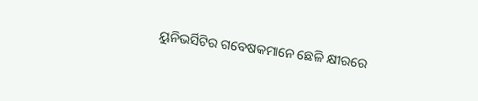ୟୁନିଭର୍ସିଟିର ଗବେଷକମାନେ ଛେଳି କ୍ଷୀରରେ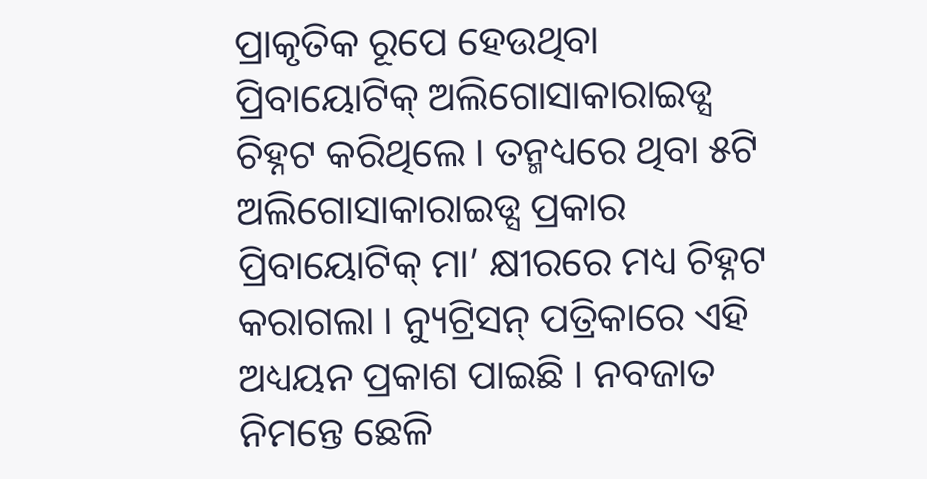ପ୍ରାକୃତିକ ରୂପେ ହେଉଥିବା ପ୍ରିବାୟୋଟିକ୍ ଅଲିଗୋସାକାରାଇଡ୍ସ ଚିହ୍ନଟ କରିଥିଲେ । ତନ୍ମଧ୍ୟରେ ଥିବା ୫ଟି ଅଲିଗୋସାକାରାଇଡ୍ସ ପ୍ରକାର ପ୍ରିବାୟୋଟିକ୍ ମା’ କ୍ଷୀରରେ ମଧ୍ୟ ଚିହ୍ନଟ କରାଗଲା । ନ୍ୟୁଟ୍ରିସନ୍ ପତ୍ରିକାରେ ଏହି ଅଧ୍ୟୟନ ପ୍ରକାଶ ପାଇଛି । ନବଜାତ ନିମନ୍ତେ ଛେଳି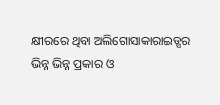କ୍ଷୀରରେ ଥିବା ଅଲିଗୋସାକାରାଇଡ୍ସର ଭିନ୍ନ ଭିନ୍ନ ପ୍ରକାର ଓ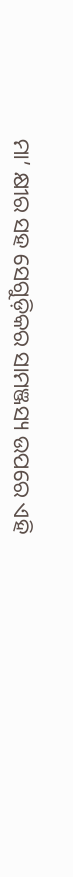ମା’ କ୍ଷୀର ସହ ସେଗୁଡ଼ିକର ସାମଞ୍ଜସ୍ୟ ଉପରେ ଏହି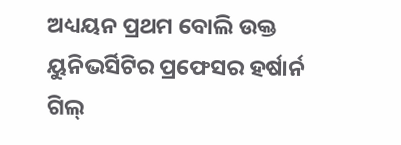ଅଧ୍ୟୟନ ପ୍ରଥମ ବୋଲି ଉକ୍ତ ୟୁନିଭର୍ସିଟିର ପ୍ରଫେସର ହର୍ଷାର୍ନ ଗିଲ୍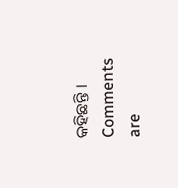କହିଛନ୍ତି ।
Comments are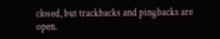closed, but trackbacks and pingbacks are open.